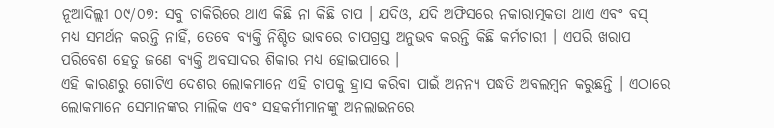ନୂଆଦିଲ୍ଲୀ ୦୯/୦୭: ସବୁ ଚାକିରିରେ ଥାଏ କିଛି ନା କିଛି ଚାପ । ଯଦିଓ, ଯଦି ଅଫିସରେ ନକାରାତ୍ମକତା ଥାଏ ଏବଂ ବସ୍ ମଧ୍ୟ ସମର୍ଥନ କରନ୍ତି ନାହିଁ, ତେବେ ବ୍ୟକ୍ତି ନିଶ୍ଚିତ ଭାବରେ ଚାପଗ୍ରସ୍ତ ଅନୁଭବ କରନ୍ତି କିଛି କର୍ମଚାରୀ । ଏପରି ଖରାପ ପରିବେଶ ହେତୁ ଜଣେ ବ୍ୟକ୍ତି ଅବସାଦର ଶିକାର ମଧ୍ୟ ହୋଇପାରେ ।
ଏହି କାରଣରୁ ଗୋଟିଏ ଦେଶର ଲୋକମାନେ ଏହି ଚାପକୁ ହ୍ରାସ କରିବା ପାଇଁ ଅନନ୍ୟ ପଦ୍ଧତି ଅବଲମ୍ବନ କରୁଛନ୍ତି । ଏଠାରେ ଲୋକମାନେ ସେମାନଙ୍କର ମାଲିକ ଏବଂ ସହକର୍ମୀମାନଙ୍କୁ ଅନଲାଇନରେ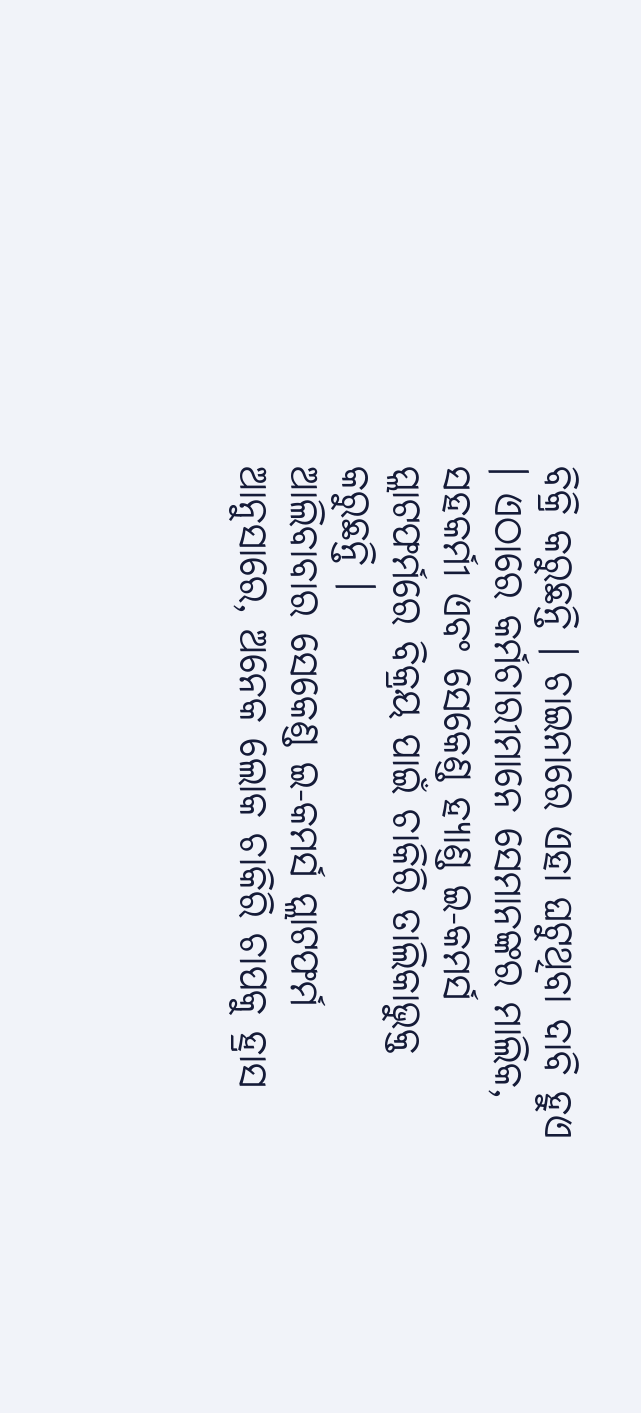ବିକ୍ରି କରୁଛନ୍ତି । ଚାଇନାରେ ଏହା ଘଟୁଥିବା ଦାବି ହୁଏ । ଏଠାରେ କର୍ମଚାରୀମାନେ ସେମାନଙ୍କର ମାଲିକ, ସହକର୍ମୀ ଏବଂ ସେକେଣ୍ଡ ହ୍ୟାଣ୍ଡ ଇ-କମର୍ସ ପ୍ଲାଟଫର୍ମରେ ବିକ୍ରୟ ପାଇଁ ଚାକିରି ତାଲିକାଭୁକ୍ତ କରୁଛନ୍ତି ।
ଆଲିବାବାର ସେକେଣ୍ଡ ଇ-କମର୍ସ ପ୍ଲାଟଫର୍ମ ଆନୁସାରେ, ଅନେକ ଲୋକ ଚାକିରି ଚାପକୁ ହ୍ରାସ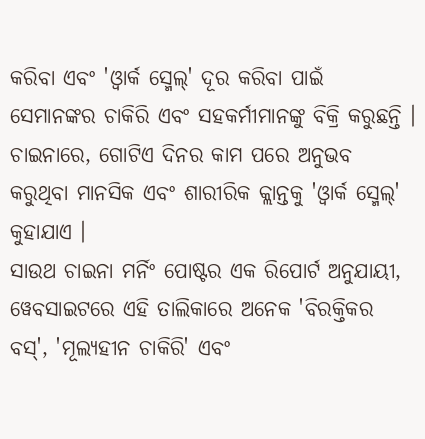କରିବା ଏବଂ 'ଓ୍ୱାର୍କ ସ୍ମେଲ୍' ଦୂର କରିବା ପାଇଁ ସେମାନଙ୍କର ଚାକିରି ଏବଂ ସହକର୍ମୀମାନଙ୍କୁ ବିକ୍ରି କରୁଛନ୍ତି । ଚାଇନାରେ, ଗୋଟିଏ ଦିନର କାମ ପରେ ଅନୁଭବ କରୁଥିବା ମାନସିକ ଏବଂ ଶାରୀରିକ କ୍ଲାନ୍ତକୁ 'ଓ୍ୱାର୍କ ସ୍ମେଲ୍' କୁହାଯାଏ ।
ସାଉଥ ଚାଇନା ମର୍ନିଂ ପୋଷ୍ଟର ଏକ ରିପୋର୍ଟ ଅନୁଯାୟୀ, ୱେବସାଇଟରେ ଏହି ତାଲିକାରେ ଅନେକ 'ବିରକ୍ତିକର ବସ୍', 'ମୂଲ୍ୟହୀନ ଚାକିରି' ଏବଂ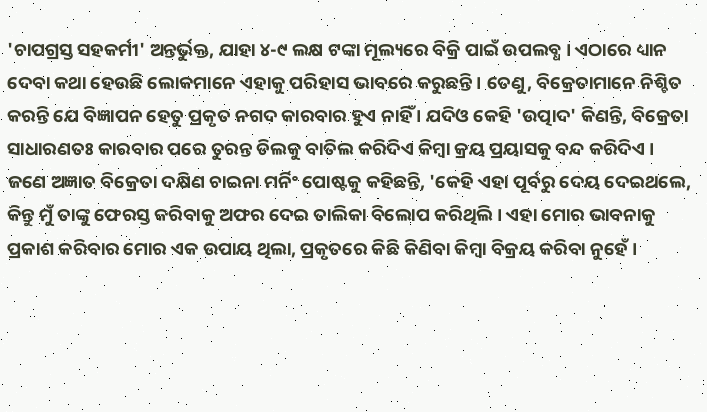'ଚାପଗ୍ରସ୍ତ ସହକର୍ମୀ' ଅନ୍ତର୍ଭୁକ୍ତ, ଯାହା ୪-୯ ଲକ୍ଷ ଟଙ୍କା ମୂଲ୍ୟରେ ବିକ୍ରି ପାଇଁ ଉପଲବ୍ଧ । ଏଠାରେ ଧ୍ୟାନ ଦେବା କଥା ହେଉଛି ଲୋକମାନେ ଏହାକୁ ପରିହାସ ଭାବରେ କରୁଛନ୍ତି । ତେଣୁ, ବିକ୍ରେତାମାନେ ନିଶ୍ଚିତ କରନ୍ତି ଯେ ବିଜ୍ଞାପନ ହେତୁ ପ୍ରକୃତ ନଗଦ କାରବାର ହୁଏ ନାହିଁ । ଯଦିଓ କେହି 'ଉତ୍ପାଦ' କିଣନ୍ତି, ବିକ୍ରେତା ସାଧାରଣତଃ କାରବାର ପରେ ତୁରନ୍ତ ଡିଲକୁ ବାତିଲ କରିଦିଏ କିମ୍ବା କ୍ରୟ ପ୍ରୟାସକୁ ବନ୍ଦ କରିଦିଏ ।
ଜଣେ ଅଜ୍ଞାତ ବିକ୍ରେତା ଦକ୍ଷିଣ ଚାଇନା ମର୍ନିଂ ପୋଷ୍ଟକୁ କହିଛନ୍ତି, 'କେହି ଏହା ପୂର୍ବରୁ ଦେୟ ଦେଇଥଲେ, କିନ୍ତୁ ମୁଁ ତାଙ୍କୁ ଫେରସ୍ତ କରିବାକୁ ଅଫର ଦେଇ ତାଲିକା ବିଲୋପ କରିଥିଲି। ଏହା ମୋର ଭାବନାକୁ ପ୍ରକାଶ କରିବାର ମୋର ଏକ ଉପାୟ ଥିଲା, ପ୍ରକୃତରେ କିଛି କିଣିବା କିମ୍ବା ବିକ୍ରୟ କରିବା ନୁହେଁ ।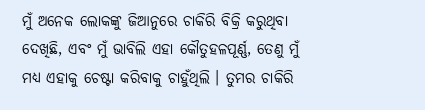ମୁଁ ଅନେକ ଲୋକଙ୍କୁ ଜିଆନୁରେ ଚାକିରି ବିକ୍ରି କରୁଥିବା ଦେଖିଛି, ଏବଂ ମୁଁ ଭାବିଲି ଏହା କୌତୁହଳପୂର୍ଣ୍ଣ, ତେଣୁ ମୁଁ ମଧ୍ୟ ଏହାକୁ ଚେଷ୍ଟା କରିବାକୁ ଚାହୁଁଥିଲି । ତୁମର ଚାକିରି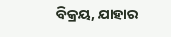ବିକ୍ରୟ, ଯାହାର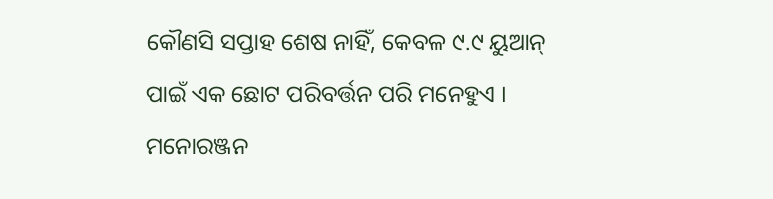କୌଣସି ସପ୍ତାହ ଶେଷ ନାହିଁ, କେବଳ ୯.୯ ୟୁଆନ୍ ପାଇଁ ଏକ ଛୋଟ ପରିବର୍ତ୍ତନ ପରି ମନେହୁଏ । ମନୋରଞ୍ଜନ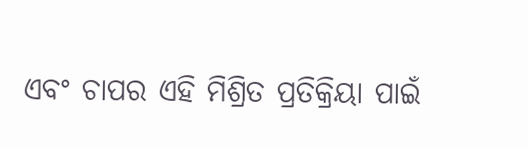ଏବଂ ଚାପର ଏହି ମିଶ୍ରିତ ପ୍ରତିକ୍ରିୟା ପାଇଁ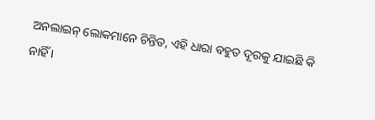ଅନଲାଇନ୍ ଲୋକମାନେ ଚିନ୍ତିତ, ଏହି ଧାରା ବହୁତ ଦୂରକୁ ଯାଇଛି କି ନାହିଁ ।